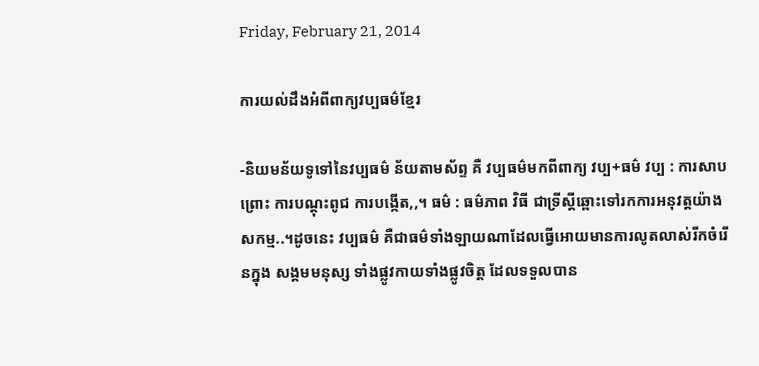Friday, February 21, 2014

ការយល់ដឹងអំពីពាក្យវប្បធម៌ខ្មែរ

-និយមន័យទូទៅនៃវប្បធម៌ ន័យតាមស័ព្ទ គឺ វប្បធម៌មកពីពាក្យ វប្ប+ធម៌ វប្ប : ការសាបព្រោះ ការបណ្តុះពូជ ការបង្កើត,,។ ធម៌ : ធម៌ភាព វិធី ជាទ្រីស្ដីឆ្ពោះទៅរកការអនុវត្តយ៉ាងសកម្ម..។ដូចនេះ វប្បធម៌ គឺជាធម៌ទាំងឡាយណាដែលធើ្វអោយមានការលូតលាស់រីកចំរើនក្នុង សង្គមមនុស្ស ទាំងផ្លូវកាយទាំងផ្លូវចិត្ត ដែលទទួលបាន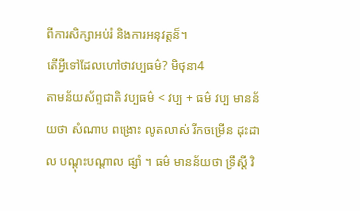ពីការសិក្សាអប់រំ និងការអនុវត្តន៏។
តើអ្វីទៅដែលហៅថាវប្បធម៌? មិថុនា4
តាមន័យស័ព្ទជាតិ វប្បធម៌ < វប្ប + ធម៌ វប្ប មានន័យថា សំណាប ពង្រោះ លូតលាស់ រីកចម្រើន ដុះដាល បណ្តុះបណ្តាល ផ្សាំ ។ ធម៌ មានន័យថា ទ្រឹស្តី វិ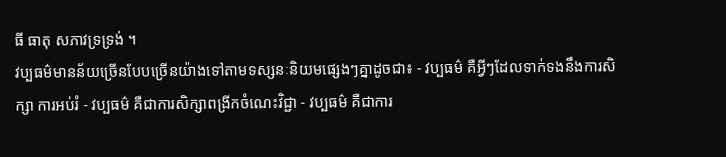ធី ធាតុ សភាវទ្រទ្រង់ ។
វប្បធម៌មានន័យច្រើនបែបច្រើនយ៉ាងទៅតាមទស្សនៈនិយមផ្សេងៗគ្នាដូចជា៖ - វប្បធម៌ គឺអ្វីៗដែលទាក់ទងនឹងការសិក្សា ការអប់រំ - វប្បធម៌ គឺជាការសិក្សាពង្រីកចំណេះវិជ្ជា - វប្បធម៌ គឺជាការ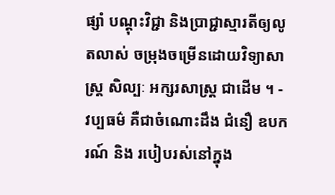ផ្សាំ បណ្ដុះវិជ្ជា និងប្រាជ្ជាស្មារតីឲ្យលូតលាស់ ចម្រុងចម្រើនដោយវិទ្យាសាស្ត្រ សិល្បៈ អក្សរសាស្ត្រ ជាដើម ។ - វប្បធម៌ គឺជាចំណោះដឹង ជំនឿ ឧបករណ៍ និង របៀបរស់នៅក្នុង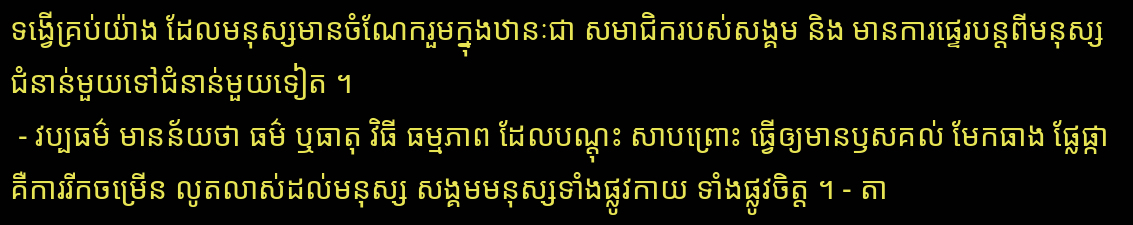ទង្វើគ្រប់យ៉ាង ដែលមនុស្សមានចំណែករួមក្នុងឋានៈជា សមាជិករបស់សង្គម និង មានការផ្ទេរបន្តពីមនុស្សជំនាន់មួយទៅជំនាន់មួយទៀត ។
 - វប្បធម៌ មានន័យថា ធម៌ ឬធាតុ វិធី ធម្មភាព ដែលបណ្តុះ សាបព្រោះ ធ្វើឲ្យមានឫសគល់ មែកធាង ផ្លែផ្កា គឺការរីកចម្រើន លូតលាស់ដល់មនុស្ស សង្គមមនុស្សទាំងផ្លូវកាយ ទាំងផ្លូវចិត្ត ។ - តា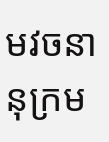មវចនានុក្រម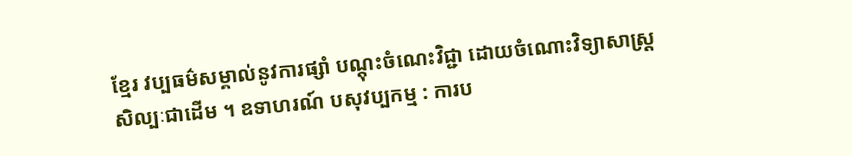ខ្មែរ វប្បធម៌សម្គាល់នូវការផ្សាំ បណ្តុះចំណេះវិជ្ជា ដោយចំណោះវិទ្យាសាស្រ្ត សិល្បៈជាដើម ។ ឧទាហរណ៍ បសុវប្បកម្ម : ការប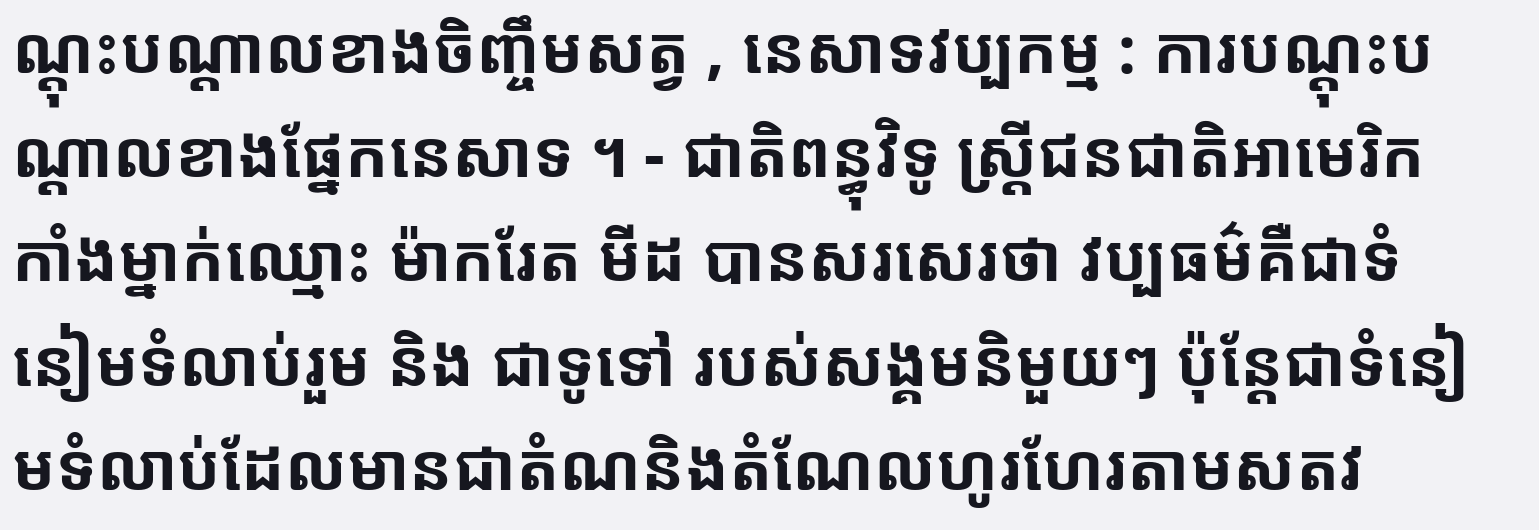ណ្តុះបណ្តាលខាងចិញ្ចឹមសត្វ , នេសាទវប្បកម្ម : ការបណ្តុះបណ្តាលខាងផ្នែកនេសាទ ។ - ជាតិពន្ធុវិទូ ស្រ្តីជនជាតិអាមេរិកកាំងម្នាក់ឈ្មោះ ម៉ាករែត មីដ បានសរសេរថា វប្បធម៌គឺជាទំនៀមទំលាប់រួម និង ជាទូទៅ របស់សង្គមនិមួយៗ ប៉ុន្តែជាទំនៀមទំលាប់ដែលមានជាតំណនិងតំណែលហូរហែរតាមសតវ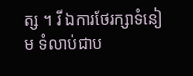ត្ស ។ រី ឯការថែរក្សាទំនៀម ទំលាប់ជាប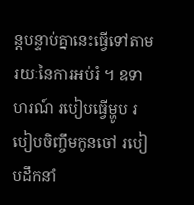ន្តបន្ទាប់គ្នានេះធ្វើទៅតាមរយៈនៃការអប់រំ ។ ឧទាហរណ៍ របៀបធ្វើម្ហូប របៀបចិញ្ចឹមកូនចៅ របៀបដឹកនាំ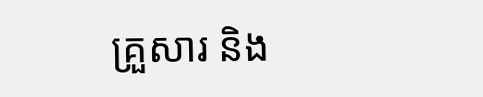គ្រួសារ និង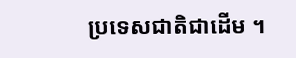ប្រទេសជាតិជាដើម ។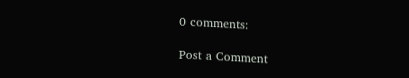0 comments:

Post a Comment